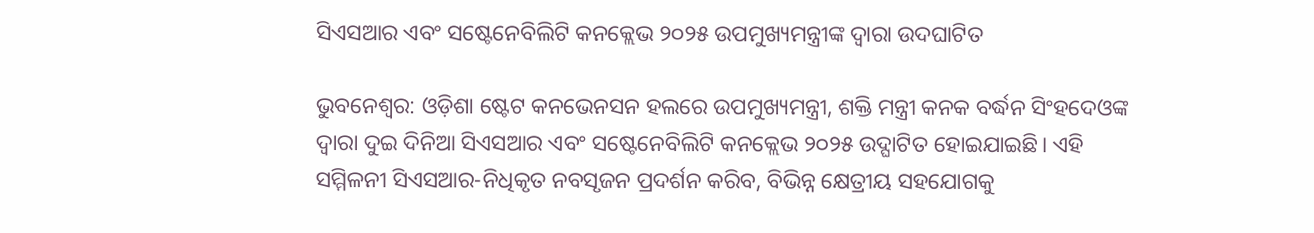ସିଏସଆର ଏବଂ ସଷ୍ଟେନେବିଲିଟି କନକ୍ଲେଭ ୨୦୨୫ ଉପମୁଖ୍ୟମନ୍ତ୍ରୀଙ୍କ ଦ୍ୱାରା ଉଦଘାଟିତ

ଭୁବନେଶ୍ଵର: ଓଡ଼ିଶା ଷ୍ଟେଟ କନଭେନସନ ହଲରେ ଉପମୁଖ୍ୟମନ୍ତ୍ରୀ, ଶକ୍ତି ମନ୍ତ୍ରୀ କନକ ବର୍ଦ୍ଧନ ସିଂହଦେଓଙ୍କ ଦ୍ୱାରା ଦୁଇ ଦିନିଆ ସିଏସଆର ଏବଂ ସଷ୍ଟେନେବିଲିଟି କନକ୍ଲେଭ ୨୦୨୫ ଉଦ୍ଘାଟିତ ହୋଇଯାଇଛି। ଏହି ସମ୍ମିଳନୀ ସିଏସଆର-ନିଧିକୃତ ନବସୃଜନ ପ୍ରଦର୍ଶନ କରିବ, ବିଭିନ୍ନ କ୍ଷେତ୍ରୀୟ ସହଯୋଗକୁ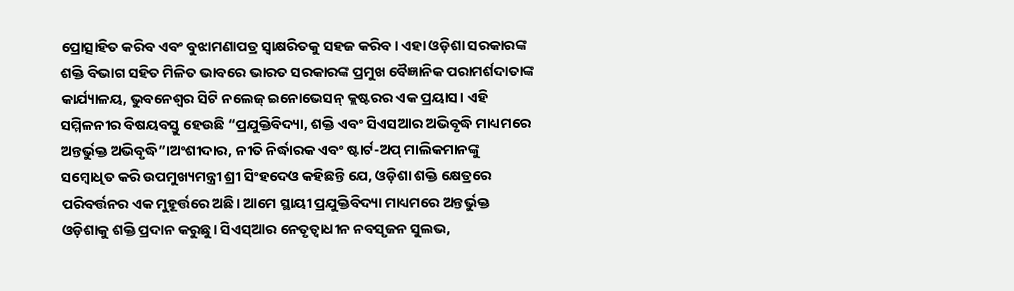ପ୍ରୋତ୍ସାହିତ କରିବ ଏବଂ ବୁଝାମଣାପତ୍ର ସ୍ୱାକ୍ଷରିତକୁ ସହଜ କରିବ। ଏହା ଓଡ଼ିଶା ସରକାରଙ୍କ ଶକ୍ତି ବିଭାଗ ସହିତ ମିଳିତ ଭାବରେ ଭାରତ ସରକାରଙ୍କ ପ୍ରମୁଖ ବୈଜ୍ଞାନିକ ପରାମର୍ଶଦାତାଙ୍କ କାର୍ଯ୍ୟାଳୟ, ଭୁବନେଶ୍ୱର ସିଟି ନଲେଜ୍ ଇନୋଭେସନ୍ କ୍ଲଷ୍ଟରର ଏକ ପ୍ରୟାସ। ଏହି ସମ୍ମିଳନୀର ବିଷୟବସ୍ତୁ ହେଉଛି “ପ୍ରଯୁକ୍ତିବିଦ୍ୟା, ଶକ୍ତି ଏବଂ ସିଏସଆର ଅଭିବୃଦ୍ଧି ମାଧ୍ୟମରେ ଅନ୍ତର୍ଭୁକ୍ତ ଅଭିବୃଦ୍ଧି”।ଅଂଶୀଦାର, ନୀତି ନିର୍ଦ୍ଧାରକ ଏବଂ ଷ୍ଟାର୍ଟ-ଅପ୍ ମାଲିକମାନଙ୍କୁ ସମ୍ବୋଧିତ କରି ଉପମୁଖ୍ୟମନ୍ତ୍ରୀ ଶ୍ରୀ ସିଂହଦେଓ କହିଛନ୍ତି ଯେ, ଓଡ଼ିଶା ଶକ୍ତି କ୍ଷେତ୍ରରେ ପରିବର୍ତ୍ତନର ଏକ ମୁହୂର୍ତ୍ତରେ ଅଛି। ଆମେ ସ୍ଥାୟୀ ପ୍ରଯୁକ୍ତିବିଦ୍ୟା ମାଧ୍ୟମରେ ଅନ୍ତର୍ଭୁକ୍ତ ଓଡ଼ିଶାକୁ ଶକ୍ତି ପ୍ରଦାନ କରୁଛୁ। ସିଏସ୍ଆର ନେତୃତ୍ୱାଧୀନ ନବସୃଜନ ସୁଲଭ,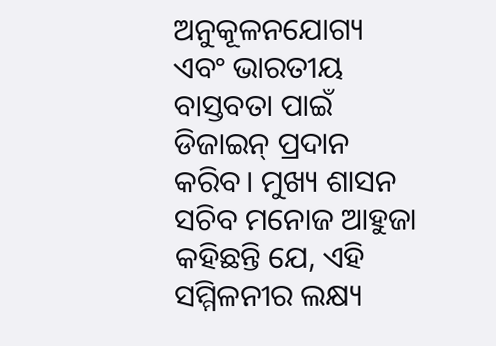ଅନୁକୂଳନଯୋଗ୍ୟ ଏବଂ ଭାରତୀୟ ବାସ୍ତବତା ପାଇଁ ଡିଜାଇନ୍ ପ୍ରଦାନ କରିବ। ମୁଖ୍ୟ ଶାସନ ସଚିବ ମନୋଜ ଆହୁଜା କହିଛନ୍ତି ଯେ, ଏହି ସମ୍ମିଳନୀର ଲକ୍ଷ୍ୟ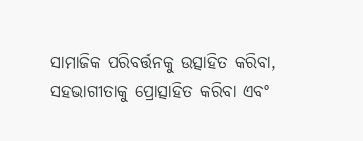ସାମାଜିକ ପରିବର୍ତ୍ତନକୁ ଉତ୍ସାହିତ କରିବା, ସହଭାଗୀତାକୁ ପ୍ରୋତ୍ସାହିତ କରିବା ଏବଂ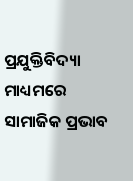ପ୍ରଯୁକ୍ତିବିଦ୍ୟା ମାଧ୍ୟମରେ ସାମାଜିକ ପ୍ରଭାବ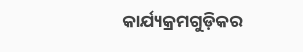କାର୍ଯ୍ୟକ୍ରମଗୁଡ଼ିକର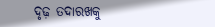ଦୃଢ଼ ତଦାରଖକୁ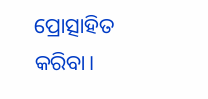ପ୍ରୋତ୍ସାହିତ କରିବା।